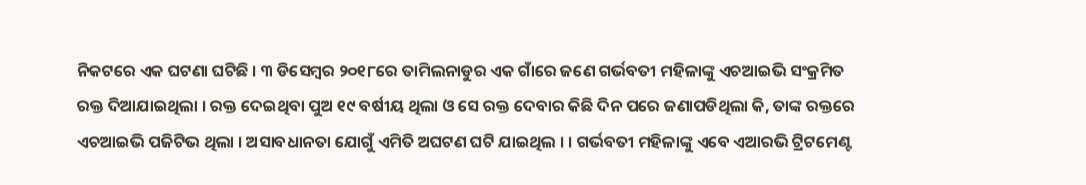ନିକଟରେ ଏକ ଘଟଣା ଘଟିଛି । ୩ ଡିସେମ୍ବର ୨୦୧୮ରେ ତାମିଲନାଡୁର ଏକ ଗାଁରେ ଜଣେ ଗର୍ଭବତୀ ମହିଳାଙ୍କୁ ଏଚଆଇଭି ସଂକ୍ରମିତ ରକ୍ତ ଦିଆଯାଇଥିଲା । ରକ୍ତ ଦେଇଥିବା ପୁଅ ୧୯ ବର୍ଷୀୟ ଥିଲା ଓ ସେ ରକ୍ତ ଦେବାର କିଛି ଦିନ ପରେ ଜଣାପଡିଥିଲା କି, ତାଙ୍କ ରକ୍ତରେ ଏଚଆଇଭି ପଜିଟିଭ ଥିଲା । ଅସାବଧାନତା ଯୋଗୁଁ ଏମିତି ଅଘଟଣ ଘଟି ଯାଇଥିଲ । । ଗର୍ଭବତୀ ମହିଳାଙ୍କୁ ଏବେ ଏଆରଭି ଟ୍ରିଟମେଣ୍ଟ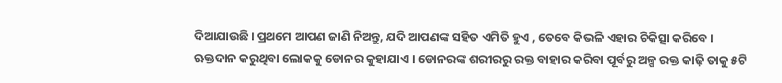ଦିଆଯାଉଛି । ପ୍ରଥମେ ଆପଣ ଜାଣି ନିଅନ୍ତୁ, ଯଦି ଆପଣଙ୍କ ସହିତ ଏମିତି ହୁଏ , ତେବେ କିଭଳି ଏହାର ଚିକିତ୍ସା କରିବେ ।
ଋକ୍ତଦାନ କରୁଥିବା ଲୋକକୁ ଡୋନର କୁହାଯାଏ । ଡୋନରଙ୍କ ଶରୀରରୁ ରକ୍ତ ବାହାର କରିବା ପୂର୍ବରୁ ଅଳ୍ପ ରକ୍ତ କାଢ଼ି ତାକୁ ୫ଟି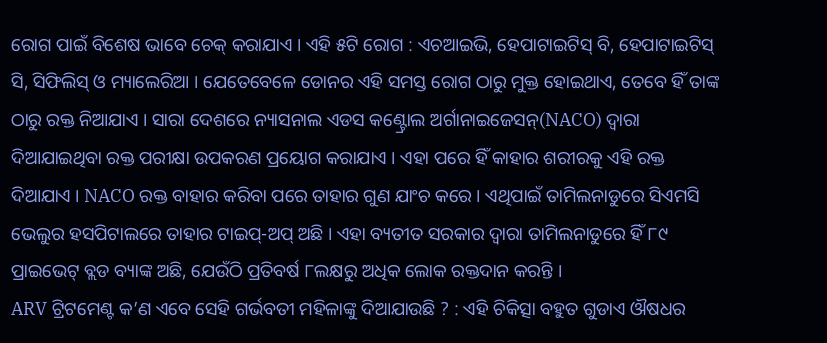ରୋଗ ପାଇଁ ବିଶେଷ ଭାବେ ଚେକ୍ କରାଯାଏ । ଏହି ୫ଟି ରୋଗ : ଏଚଆଇଭି, ହେପାଟାଇଟିସ୍ ବି, ହେପାଟାଇଟିସ୍ ସି, ସିଫିଲିସ୍ ଓ ମ୍ୟାଲେରିଆ । ଯେତେବେଳେ ଡୋନର ଏହି ସମସ୍ତ ରୋଗ ଠାରୁ ମୁକ୍ତ ହୋଇଥାଏ, ତେବେ ହିଁ ତାଙ୍କ ଠାରୁ ରକ୍ତ ନିଆଯାଏ । ସାରା ଦେଶରେ ନ୍ୟାସନାଲ ଏଡସ କଣ୍ଟ୍ରୋଲ ଅର୍ଗାନାଇଜେସନ୍(NACO) ଦ୍ୱାରା ଦିଆଯାଇଥିବା ରକ୍ତ ପରୀକ୍ଷା ଉପକରଣ ପ୍ରୟୋଗ କରାଯାଏ । ଏହା ପରେ ହିଁ କାହାର ଶରୀରକୁ ଏହି ରକ୍ତ ଦିଆଯାଏ । NACO ରକ୍ତ ବାହାର କରିବା ପରେ ତାହାର ଗୁଣ ଯାଂଚ କରେ । ଏଥିପାଇଁ ତାମିଲନାଡୁରେ ସିଏମସି ଭେଲୁର ହସପିଟାଲରେ ତାହାର ଟାଇପ୍-ଅପ୍ ଅଛି । ଏହା ବ୍ୟତୀତ ସରକାର ଦ୍ୱାରା ତାମିଲନାଡୁରେ ହିଁ ୮୯ ପ୍ରାଇଭେଟ୍ ବ୍ଲଡ ବ୍ୟାଙ୍କ ଅଛି, ଯେଉଁଠି ପ୍ରତିବର୍ଷ ୮ଲକ୍ଷରୁ ଅଧିକ ଲୋକ ରକ୍ତଦାନ କରନ୍ତି ।
ARV ଟ୍ରିଟମେଣ୍ଟ କ’ଣ ଏବେ ସେହି ଗର୍ଭବତୀ ମହିଳାଙ୍କୁ ଦିଆଯାଉଛି ? : ଏହି ଚିକିତ୍ସା ବହୁତ ଗୁଡାଏ ଔଷଧର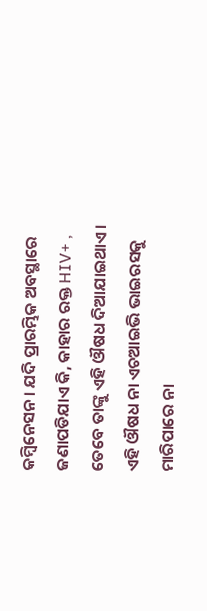କମ୍ବିନେସନ । ଯଦି ପ୍ରାରମ୍ଭିକ ଅବସ୍ଥାରେ ଜଣାପଡିଯାଏ କି, କାହାର ରକ୍ତ HIV+ , ତେବେ ତାଙ୍କୁ ଏହି ଔଷଧ ଦିଆଯାଇଥାଏ । ଏହି ଔଷଧ ନା ଏଚଆଇଭି ଭାଇରସକୁ ମାରିପାରେ ନା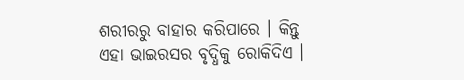ଶରୀରରୁ ବାହାର କରିପାରେ । କିନ୍ତୁ ଏହା ଭାଇରସର ବୃଦ୍ଧିକୁ ରୋକିଦିଏ ।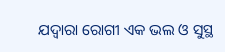ଯଦ୍ୱାରା ରୋଗୀ ଏକ ଭଲ ଓ ସୁସ୍ଥ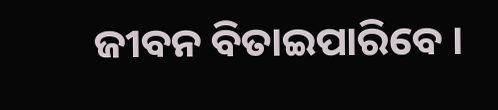ଜୀବନ ବିତାଇପାରିବେ ।